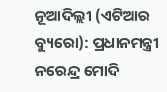ନୂଆଦିଲ୍ଲୀ (ଏଟିଆର ବ୍ୟୁରୋ): ପ୍ରଧାନମନ୍ତ୍ରୀ ନରେନ୍ଦ୍ର ମୋଦି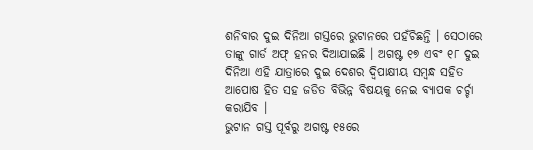ଶନିବାର ଦୁଇ ଦିନିଆ ଗସ୍ତରେ ଭୁଟାନରେ ପହଁଚିଛନ୍ତି । ସେଠାରେ ତାଙ୍କୁ ଗାର୍ଡ ଅଫ୍ ହନର ଦିଆଯାଇଛି । ଅଗଷ୍ଟ ୧୭ ଏବଂ ୧୮ ଦୁଇ ଦିନିଆ ଏହି ଯାତ୍ରାରେ ଦୁଇ ଦେଶର ଦ୍ୱିପାକ୍ଷୀୟ ସମ୍ବନ୍ଧ ସହିତ ଆପୋଷ ହିତ ସହ ଜଡିତ ବିଭିନ୍ନ ବିଷୟକୁ ନେଇ ବ୍ୟାପକ ଚର୍ଚ୍ଚା କରାଯିବ ।
ଭୁଟାନ ଗସ୍ତ ପୂର୍ବରୁ ଅଗଷ୍ଟ ୧୫ରେ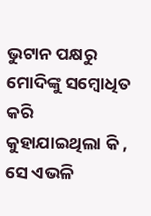ଭୁଟାନ ପକ୍ଷରୁ ମୋଦିଙ୍କୁ ସମ୍ବୋଧିତ କରି କୁହାଯାଇଥିଲା କି , ସେ ଏଭଳି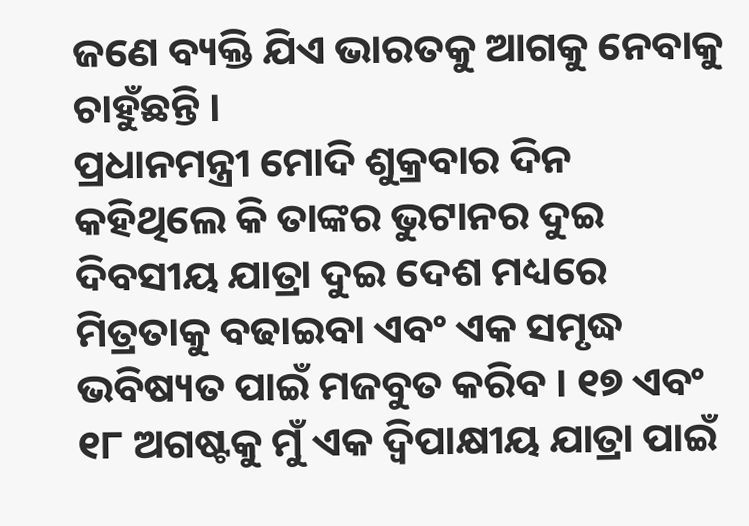ଜଣେ ବ୍ୟକ୍ତି ଯିଏ ଭାରତକୁ ଆଗକୁ ନେବାକୁ ଚାହୁଁଛନ୍ତି ।
ପ୍ରଧାନମନ୍ତ୍ରୀ ମୋଦି ଶୁକ୍ରବାର ଦିନ କହିଥିଲେ କି ତାଙ୍କର ଭୁଟାନର ଦୁଇ ଦିବସୀୟ ଯାତ୍ରା ଦୁଇ ଦେଶ ମଧ୍ୟରେ ମିତ୍ରତାକୁ ବଢାଇବା ଏବଂ ଏକ ସମୃଦ୍ଧ ଭବିଷ୍ୟତ ପାଇଁ ମଜବୁତ କରିବ । ୧୭ ଏବଂ ୧୮ ଅଗଷ୍ଟକୁ ମୁଁ ଏକ ଦ୍ୱିପାକ୍ଷୀୟ ଯାତ୍ରା ପାଇଁ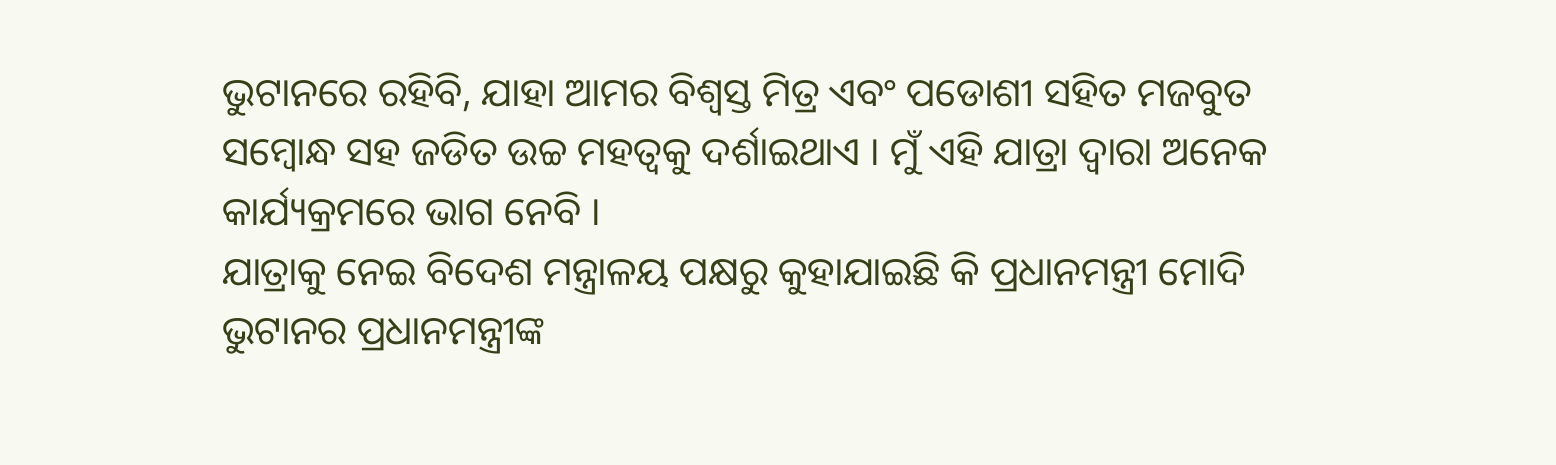ଭୁଟାନରେ ରହିବି, ଯାହା ଆମର ବିଶ୍ୱସ୍ତ ମିତ୍ର ଏବଂ ପଡୋଶୀ ସହିତ ମଜବୁତ ସମ୍ବୋନ୍ଧ ସହ ଜଡିତ ଉଚ୍ଚ ମହତ୍ୱକୁ ଦର୍ଶାଇଥାଏ । ମୁଁ ଏହି ଯାତ୍ରା ଦ୍ୱାରା ଅନେକ କାର୍ଯ୍ୟକ୍ରମରେ ଭାଗ ନେବି ।
ଯାତ୍ରାକୁ ନେଇ ବିଦେଶ ମନ୍ତ୍ରାଳୟ ପକ୍ଷରୁ କୁହାଯାଇଛି କି ପ୍ରଧାନମନ୍ତ୍ରୀ ମୋଦି ଭୁଟାନର ପ୍ରଧାନମନ୍ତ୍ରୀଙ୍କ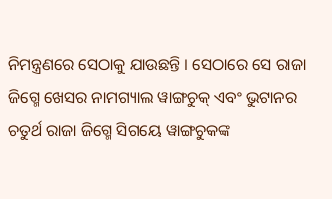ନିମନ୍ତ୍ରଣରେ ସେଠାକୁ ଯାଉଛନ୍ତି । ସେଠାରେ ସେ ରାଜା ଜିଗ୍ମେ ଖେସର ନାମଗ୍ୟାଲ ୱାଙ୍ଗଚୁକ୍ ଏବଂ ଭୁଟାନର ଚତୁର୍ଥ ରାଜା ଜିଗ୍ମେ ସିଗୟେ ୱାଙ୍ଗଚୁକଙ୍କ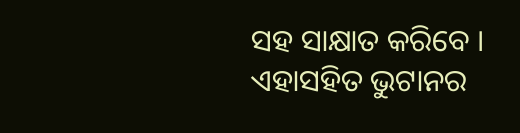ସହ ସାକ୍ଷାତ କରିବେ । ଏହାସହିତ ଭୁଟାନର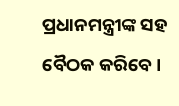ପ୍ରଧାନମନ୍ତ୍ରୀଙ୍କ ସହ ବୈଠକ କରିବେ ।